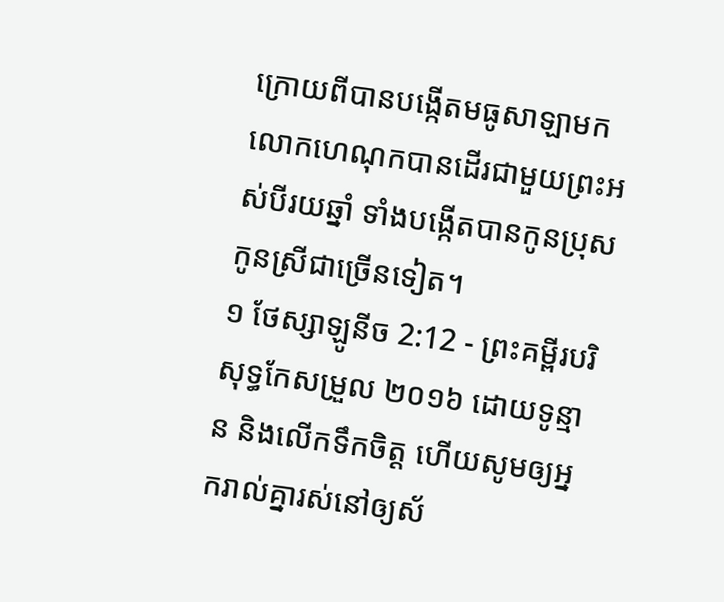ក្រោយពីបានបង្កើតមធូសាឡាមក លោកហេណុកបានដើរជាមួយព្រះអស់បីរយឆ្នាំ ទាំងបង្កើតបានកូនប្រុសកូនស្រីជាច្រើនទៀត។
១ ថែស្សាឡូនីច 2:12 - ព្រះគម្ពីរបរិសុទ្ធកែសម្រួល ២០១៦ ដោយទូន្មាន និងលើកទឹកចិត្ត ហើយសូមឲ្យអ្នករាល់គ្នារស់នៅឲ្យស័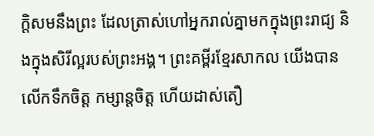ក្តិសមនឹងព្រះ ដែលត្រាស់ហៅអ្នករាល់គ្នាមកក្នុងព្រះរាជ្យ និងក្នុងសិរីល្អរបស់ព្រះអង្គ។ ព្រះគម្ពីរខ្មែរសាកល យើងបានលើកទឹកចិត្ត កម្សាន្តចិត្ត ហើយដាស់តឿ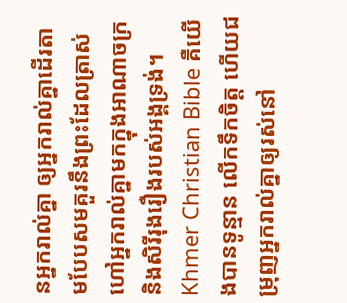នអ្នករាល់គ្នា ឲ្យអ្នករាល់គ្នាដើរតាមបែបសមគួរនឹងព្រះដែលត្រាស់ហៅអ្នករាល់គ្នាមកក្នុងអាណាចក្រ និងសិរីរុងរឿងរបស់អង្គទ្រង់។ Khmer Christian Bible គឺយើងបានទូន្មាន លើកទឹកចិត្ដ ហើយជម្រុញអ្នករាល់គ្នាឲ្យរស់នៅ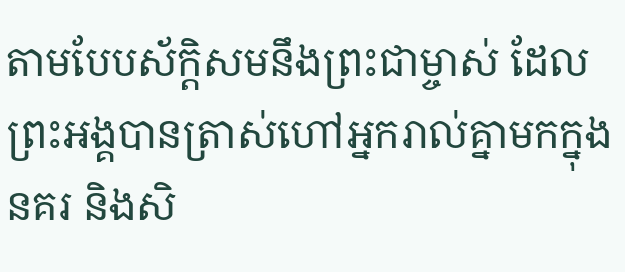តាមបែបស័ក្ដិសមនឹងព្រះជាម្ចាស់ ដែលព្រះអង្គបានត្រាស់ហៅអ្នករាល់គ្នាមកក្នុងនគរ និងសិ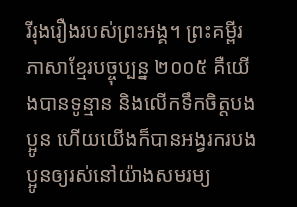រីរុងរឿងរបស់ព្រះអង្គ។ ព្រះគម្ពីរភាសាខ្មែរបច្ចុប្បន្ន ២០០៥ គឺយើងបានទូន្មាន និងលើកទឹកចិត្តបងប្អូន ហើយយើងក៏បានអង្វរករបងប្អូនឲ្យរស់នៅយ៉ាងសមរម្យ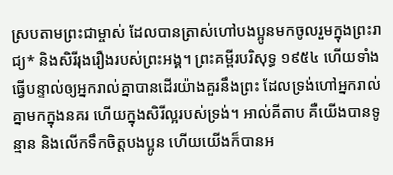ស្របតាមព្រះជាម្ចាស់ ដែលបានត្រាស់ហៅបងប្អូនមកចូលរួមក្នុងព្រះរាជ្យ* និងសិរីរុងរឿងរបស់ព្រះអង្គ។ ព្រះគម្ពីរបរិសុទ្ធ ១៩៥៤ ហើយទាំងធ្វើបន្ទាល់ឲ្យអ្នករាល់គ្នាបានដើរយ៉ាងគួរនឹងព្រះ ដែលទ្រង់ហៅអ្នករាល់គ្នាមកក្នុងនគរ ហើយក្នុងសិរីល្អរបស់ទ្រង់។ អាល់គីតាប គឺយើងបានទូន្មាន និងលើកទឹកចិត្ដបងប្អូន ហើយយើងក៏បានអ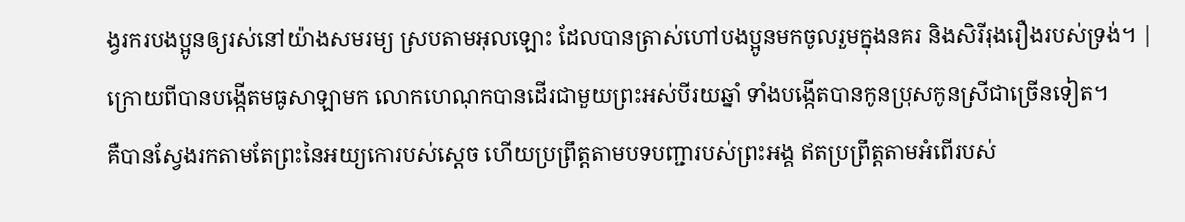ង្វរករបងប្អូនឲ្យរស់នៅយ៉ាងសមរម្យ ស្របតាមអុលឡោះ ដែលបានត្រាស់ហៅបងប្អូនមកចូលរួមក្នុងនគរ និងសិរីរុងរឿងរបស់ទ្រង់។ |
ក្រោយពីបានបង្កើតមធូសាឡាមក លោកហេណុកបានដើរជាមួយព្រះអស់បីរយឆ្នាំ ទាំងបង្កើតបានកូនប្រុសកូនស្រីជាច្រើនទៀត។
គឺបានស្វែងរកតាមតែព្រះនៃអយ្យកោរបស់ស្ដេច ហើយប្រព្រឹត្តតាមបទបញ្ជារបស់ព្រះអង្គ ឥតប្រព្រឹត្តតាមអំពើរបស់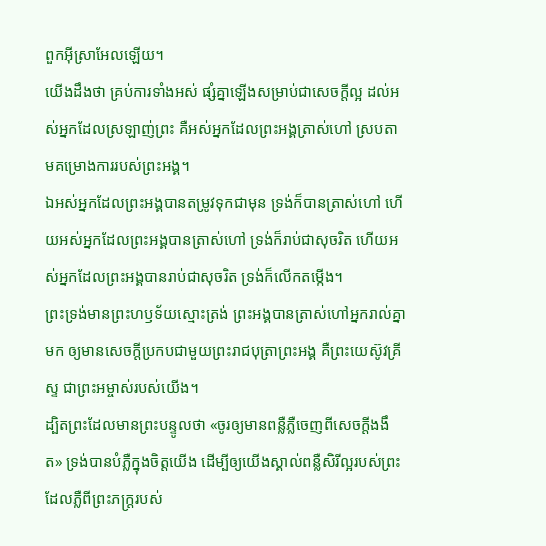ពួកអ៊ីស្រាអែលឡើយ។
យើងដឹងថា គ្រប់ការទាំងអស់ ផ្សំគ្នាឡើងសម្រាប់ជាសេចក្តីល្អ ដល់អស់អ្នកដែលស្រឡាញ់ព្រះ គឺអស់អ្នកដែលព្រះអង្គត្រាស់ហៅ ស្របតាមគម្រោងការរបស់ព្រះអង្គ។
ឯអស់អ្នកដែលព្រះអង្គបានតម្រូវទុកជាមុន ទ្រង់ក៏បានត្រាស់ហៅ ហើយអស់អ្នកដែលព្រះអង្គបានត្រាស់ហៅ ទ្រង់ក៏រាប់ជាសុចរិត ហើយអស់អ្នកដែលព្រះអង្គបានរាប់ជាសុចរិត ទ្រង់ក៏លើកតម្កើង។
ព្រះទ្រង់មានព្រះហឫទ័យស្មោះត្រង់ ព្រះអង្គបានត្រាស់ហៅអ្នករាល់គ្នាមក ឲ្យមានសេចក្ដីប្រកបជាមួយព្រះរាជបុត្រាព្រះអង្គ គឺព្រះយេស៊ូវគ្រីស្ទ ជាព្រះអម្ចាស់របស់យើង។
ដ្បិតព្រះដែលមានព្រះបន្ទូលថា «ចូរឲ្យមានពន្លឺភ្លឺចេញពីសេចក្តីងងឹត» ទ្រង់បានបំភ្លឺក្នុងចិត្តយើង ដើម្បីឲ្យយើងស្គាល់ពន្លឺសិរីល្អរបស់ព្រះ ដែលភ្លឺពីព្រះភក្ត្ររបស់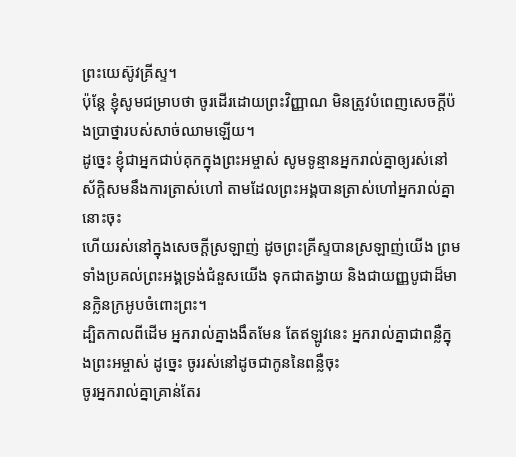ព្រះយេស៊ូវគ្រីស្ទ។
ប៉ុន្ដែ ខ្ញុំសូមជម្រាបថា ចូរដើរដោយព្រះវិញ្ញាណ មិនត្រូវបំពេញសេចក្ដីប៉ងប្រាថ្នារបស់សាច់ឈាមឡើយ។
ដូច្នេះ ខ្ញុំជាអ្នកជាប់គុកក្នុងព្រះអម្ចាស់ សូមទូន្មានអ្នករាល់គ្នាឲ្យរស់នៅស័ក្ដិសមនឹងការត្រាស់ហៅ តាមដែលព្រះអង្គបានត្រាស់ហៅអ្នករាល់គ្នានោះចុះ
ហើយរស់នៅក្នុងសេចក្តីស្រឡាញ់ ដូចព្រះគ្រីស្ទបានស្រឡាញ់យើង ព្រមទាំងប្រគល់ព្រះអង្គទ្រង់ជំនួសយើង ទុកជាតង្វាយ និងជាយញ្ញបូជាដ៏មានក្លិនក្រអូបចំពោះព្រះ។
ដ្បិតកាលពីដើម អ្នករាល់គ្នាងងឹតមែន តែឥឡូវនេះ អ្នករាល់គ្នាជាពន្លឺក្នុងព្រះអម្ចាស់ ដូច្នេះ ចូររស់នៅដូចជាកូននៃពន្លឺចុះ
ចូរអ្នករាល់គ្នាគ្រាន់តែរ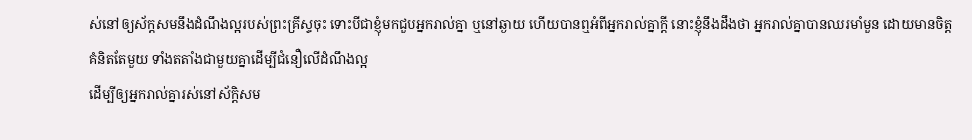ស់នៅឲ្យស័ក្តសមនឹងដំណឹងល្អរបស់ព្រះគ្រីស្ទចុះ ទោះបីជាខ្ញុំមកជួបអ្នករាល់គ្នា ឬនៅឆ្ងាយ ហើយបានឮអំពីអ្នករាល់គ្នាក្តី នោះខ្ញុំនឹងដឹងថា អ្នករាល់គ្នាបានឈរមាំមួន ដោយមានចិត្តគំនិតតែមួយ ទាំងតតាំងជាមួយគ្នាដើម្បីជំនឿលើដំណឹងល្អ
ដើម្បីឲ្យអ្នករាល់គ្នារស់នៅស័ក្ដិសម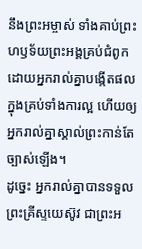នឹងព្រះអម្ចាស់ ទាំងគាប់ព្រះហឫទ័យព្រះអង្គគ្រប់ជំពូក ដោយអ្នករាល់គ្នាបង្កើតផលក្នុងគ្រប់ទាំងការល្អ ហើយឲ្យអ្នករាល់គ្នាស្គាល់ព្រះកាន់តែច្បាស់ឡើង។
ដូច្នេះ អ្នករាល់គ្នាបានទទួលព្រះគ្រីស្ទយេស៊ូវ ជាព្រះអ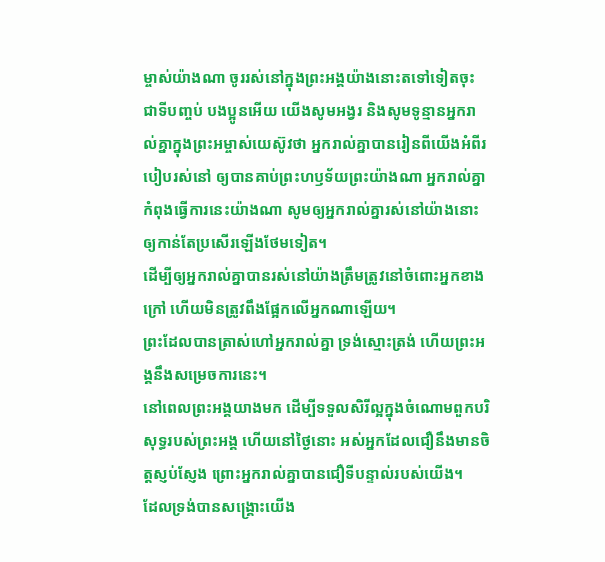ម្ចាស់យ៉ាងណា ចូររស់នៅក្នុងព្រះអង្គយ៉ាងនោះតទៅទៀតចុះ
ជាទីបញ្ចប់ បងប្អូនអើយ យើងសូមអង្វរ និងសូមទូន្មានអ្នករាល់គ្នាក្នុងព្រះអម្ចាស់យេស៊ូវថា អ្នករាល់គ្នាបានរៀនពីយើងអំពីរបៀបរស់នៅ ឲ្យបានគាប់ព្រះហឫទ័យព្រះយ៉ាងណា អ្នករាល់គ្នាកំពុងធ្វើការនេះយ៉ាងណា សូមឲ្យអ្នករាល់គ្នារស់នៅយ៉ាងនោះ ឲ្យកាន់តែប្រសើរឡើងថែមទៀត។
ដើម្បីឲ្យអ្នករាល់គ្នាបានរស់នៅយ៉ាងត្រឹមត្រូវនៅចំពោះអ្នកខាងក្រៅ ហើយមិនត្រូវពឹងផ្អែកលើអ្នកណាឡើយ។
ព្រះដែលបានត្រាស់ហៅអ្នករាល់គ្នា ទ្រង់ស្មោះត្រង់ ហើយព្រះអង្គនឹងសម្រេចការនេះ។
នៅពេលព្រះអង្គយាងមក ដើម្បីទទួលសិរីល្អក្នុងចំណោមពួកបរិសុទ្ធរបស់ព្រះអង្គ ហើយនៅថ្ងៃនោះ អស់អ្នកដែលជឿនឹងមានចិត្តស្ញប់ស្ញែង ព្រោះអ្នករាល់គ្នាបានជឿទីបន្ទាល់របស់យើង។
ដែលទ្រង់បានសង្គ្រោះយើង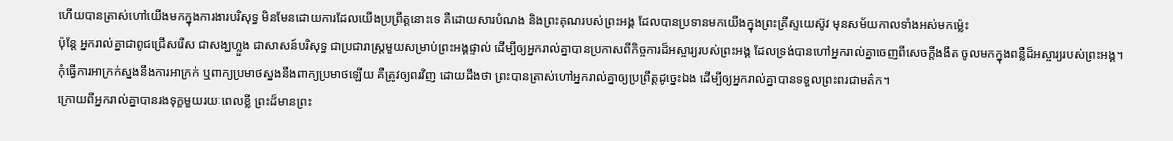ហើយបានត្រាស់ហៅយើងមកក្នុងការងារបរិសុទ្ធ មិនមែនដោយការដែលយើងប្រព្រឹត្តនោះទេ គឺដោយសារបំណង និងព្រះគុណរបស់ព្រះអង្គ ដែលបានប្រទានមកយើងក្នុងព្រះគ្រីស្ទយេស៊ូវ មុនសម័យកាលទាំងអស់មកម៉្លេះ
ប៉ុន្តែ អ្នករាល់គ្នាជាពូជជ្រើសរើស ជាសង្ឃហ្លួង ជាសាសន៍បរិសុទ្ធ ជាប្រជារាស្ត្រមួយសម្រាប់ព្រះអង្គផ្ទាល់ ដើម្បីឲ្យអ្នករាល់គ្នាបានប្រកាសពីកិច្ចការដ៏អស្ចារ្យរបស់ព្រះអង្គ ដែលទ្រង់បានហៅអ្នករាល់គ្នាចេញពីសេចក្តីងងឹត ចូលមកក្នុងពន្លឺដ៏អស្ចារ្យរបស់ព្រះអង្គ។
កុំធ្វើការអាក្រក់ស្នងនឹងការអាក្រក់ ឬពាក្យប្រមាថស្នងនឹងពាក្យប្រមាថឡើយ គឺត្រូវឲ្យពរវិញ ដោយដឹងថា ព្រះបានត្រាស់ហៅអ្នករាល់គ្នាឲ្យប្រព្រឹត្តដូច្នេះឯង ដើម្បីឲ្យអ្នករាល់គ្នាបានទទួលព្រះពរជាមត៌ក។
ក្រោយពីអ្នករាល់គ្នាបានរងទុក្ខមួយរយៈពេលខ្លី ព្រះដ៏មានព្រះ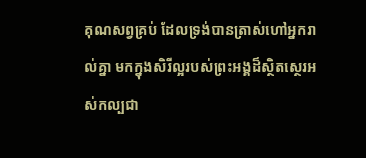គុណសព្វគ្រប់ ដែលទ្រង់បានត្រាស់ហៅអ្នករាល់គ្នា មកក្នុងសិរីល្អរបស់ព្រះអង្គដ៏ស្ថិតស្ថេរអស់កល្បជា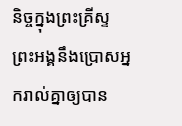និច្ចក្នុងព្រះគ្រីស្ទ ព្រះអង្គនឹងប្រោសអ្នករាល់គ្នាឲ្យបាន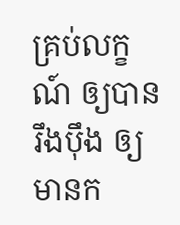គ្រប់លក្ខណ៍ ឲ្យបានរឹងប៉ឹង ឲ្យមានក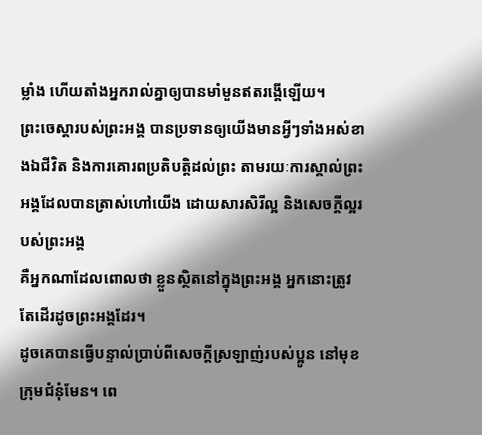ម្លាំង ហើយតាំងអ្នករាល់គ្នាឲ្យបានមាំមួនឥតរង្គើឡើយ។
ព្រះចេស្តារបស់ព្រះអង្គ បានប្រទានឲ្យយើងមានអ្វីៗទាំងអស់ខាងឯជីវិត និងការគោរពប្រតិបត្តិដល់ព្រះ តាមរយៈការស្គាល់ព្រះអង្គដែលបានត្រាស់ហៅយើង ដោយសារសិរីល្អ និងសេចក្ដីល្អរបស់ព្រះអង្គ
គឺអ្នកណាដែលពោលថា ខ្លួនស្ថិតនៅក្នុងព្រះអង្គ អ្នកនោះត្រូវតែដើរដូចព្រះអង្គដែរ។
ដូចគេបានធ្វើបន្ទាល់ប្រាប់ពីសេចក្ដីស្រឡាញ់របស់ប្អូន នៅមុខក្រុមជំនុំមែន។ ពេ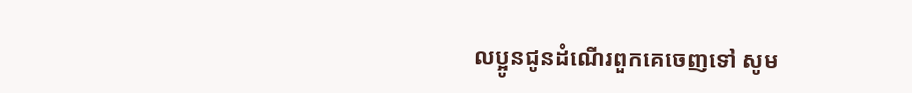លប្អូនជូនដំណើរពួកគេចេញទៅ សូម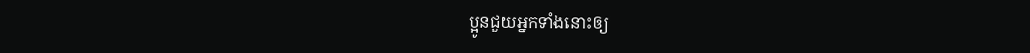ប្អូនជួយអ្នកទាំងនោះឲ្យ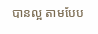បានល្អ តាមបែប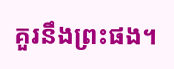គួរនឹងព្រះផង។